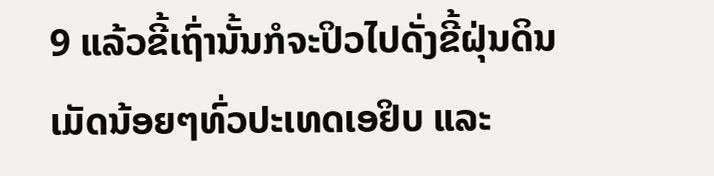9 ແລ້ວຂີ້ເຖົ່ານັ້ນກໍຈະປິວໄປດັ່ງຂີ້ຝຸ່ນດິນເມັດນ້ອຍໆທົ່ວປະເທດເອຢິບ ແລະ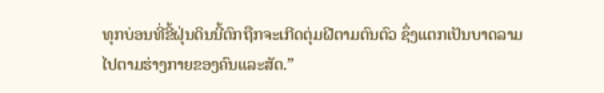ທຸກບ່ອນທີ່ຂີ້ຝຸ່ນດິນນີ້ຕົກຖືກຈະເກີດຕຸ່ມຝີຕາມຕົນຕົວ ຊຶ່ງແຕກເປັນບາດລາມໄປຕາມຮ່າງກາຍຂອງຄົນແລະສັດ.”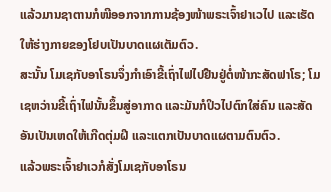ແລ້ວມານຊາຕານກໍໜີອອກຈາກການຊ້ອງໜ້າພຣະເຈົ້າຢາເວໄປ ແລະເຮັດໃຫ້ຮ່າງກາຍຂອງໂຢບເປັນບາດແຜເຕັມຕົວ.
ສະນັ້ນ ໂມເຊກັບອາໂຣນຈຶ່ງກຳເອົາຂີ້ເຖົ່າໄຟໄປຢືນຢູ່ຕໍ່ໜ້າກະສັດຟາໂຣ; ໂມເຊຫວ່ານຂີ້ເຖົ່າໄຟນັ້ນຂຶ້ນສູ່ອາກາດ ແລະມັນກໍປິວໄປຕົກໃສ່ຄົນ ແລະສັດອັນເປັນເຫດໃຫ້ເກີດຕຸ່ມຝີ ແລະແຕກເປັນບາດແຜຕາມຕົນຕົວ.
ແລ້ວພຣະເຈົ້າຢາເວກໍສັ່ງໂມເຊກັບອາໂຣນ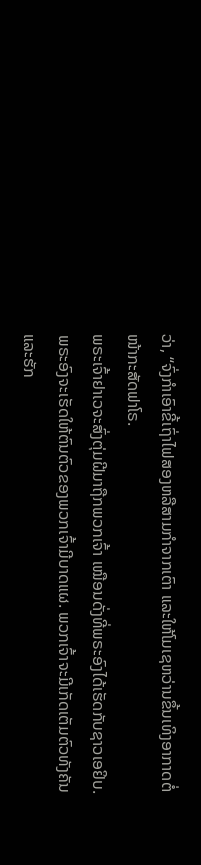ວ່າ, “ຈົ່ງກຳເອົາຂີ້ເຖົ່າໄຟສອງຫລືສາມກຳຈາກເຕົາ ແລະໃຫ້ໂມເຊຫວ່ານຂຶ້ນເທິງອາກາດຕໍ່ໜ້າກະສັດຟາໂຣ.
ພຣະເຈົ້າຢາເວຈະສົ່ງຕຸ່ມຝີມາຖືກພວກເຈົ້າ ເໝືອນດັ່ງທີ່ພຣະອົງໄດ້ເຮັດກັບຊາວເອຢິບ. ພຣະອົງຈະເຮັດໃຫ້ຕົນຕົວຂອງພວກເຈົ້າມີບາດແຜ. ພວກເຈົ້າຈະມີເກັດເຕັມຕົວທັງຄັນແລະຮັກ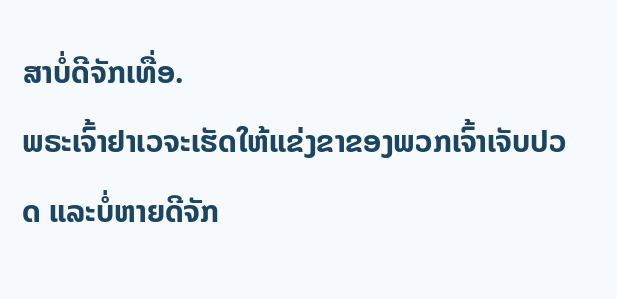ສາບໍ່ດີຈັກເທື່ອ.
ພຣະເຈົ້າຢາເວຈະເຮັດໃຫ້ແຂ່ງຂາຂອງພວກເຈົ້າເຈັບປວດ ແລະບໍ່ຫາຍດີຈັກ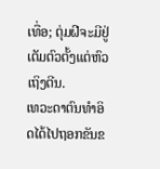ເທື່ອ; ຕຸ່ມຝີຈະມີຢູ່ເຕັມຕົວຕັ້ງແຕ່ຫົວເຖິງຕີນ.
ເທວະດາຕົນທຳອິດໄດ້ໄປຖອກຂັນຂ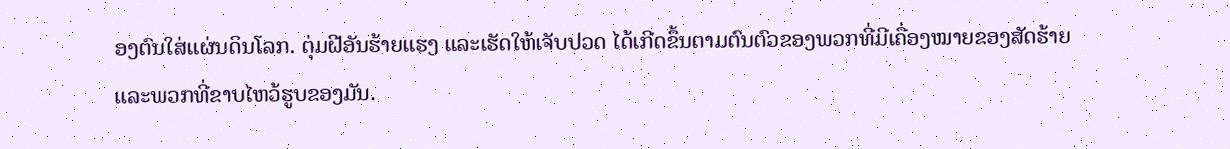ອງຕົນໃສ່ແຜ່ນດິນໂລກ. ຕຸ່ມຝີອັນຮ້າຍແຮງ ແລະເຮັດໃຫ້ເຈັບປວດ ໄດ້ເກີດຂຶ້ນຕາມຕົນຕົວຂອງພວກທີ່ມີເຄື່ອງໝາຍຂອງສັດຮ້າຍ ແລະພວກທີ່ຂາບໄຫວ້ຮູບຂອງມັນ.